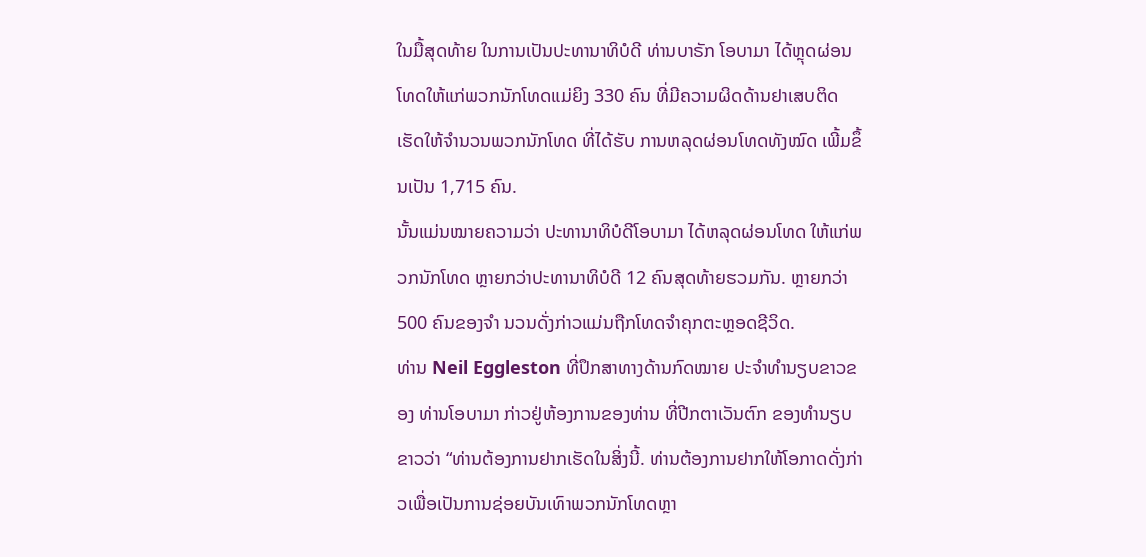ໃນມື້ສຸດທ້າຍ ໃນການເປັນປະທານາທິບໍດີ ທ່ານບາຣັກ ໂອບາມາ ໄດ້ຫຼຸດຜ່ອນໂທດໃຫ້ແກ່ພວກນັກໂທດແມ່ຍິງ 330 ຄົນ ທີ່ມີຄວາມຜິດດ້ານຢາເສບຕິດ ເຮັດໃຫ້ຈຳນວນພວກນັກໂທດ ທີ່ໄດ້ຮັບ ການຫລຸດຜ່ອນໂທດທັງໝົດ ເພີ້ມຂຶ້ນເປັນ 1,715 ຄົນ.
ນັ້ນແມ່ນໝາຍຄວາມວ່າ ປະທານາທິບໍດີໂອບາມາ ໄດ້ຫລຸດຜ່ອນໂທດ ໃຫ້ແກ່ພວກນັກໂທດ ຫຼາຍກວ່າປະທານາທິບໍດີ 12 ຄົນສຸດທ້າຍຮວມກັນ. ຫຼາຍກວ່າ 500 ຄົນຂອງຈຳ ນວນດັ່ງກ່າວແມ່ນຖືກໂທດຈຳຄຸກຕະຫຼອດຊີວິດ.
ທ່ານ Neil Eggleston ທີ່ປຶກສາທາງດ້ານກົດໝາຍ ປະຈຳທຳນຽບຂາວຂອງ ທ່ານໂອບາມາ ກ່າວຢູ່ຫ້ອງການຂອງທ່ານ ທີ່ປີກຕາເວັນຕົກ ຂອງທຳນຽບຂາວວ່າ “ທ່ານຕ້ອງການຢາກເຮັດໃນສິ່ງນີ້. ທ່ານຕ້ອງການຢາກໃຫ້ໂອກາດດັ່ງກ່າວເພື່ອເປັນການຊ່ອຍບັນເທົາພວກນັກໂທດຫຼາ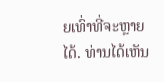ຍເທົ່າທີ່ຈະຫຼາຍໄດ້. ທ່ານໄດ້ເຫັນ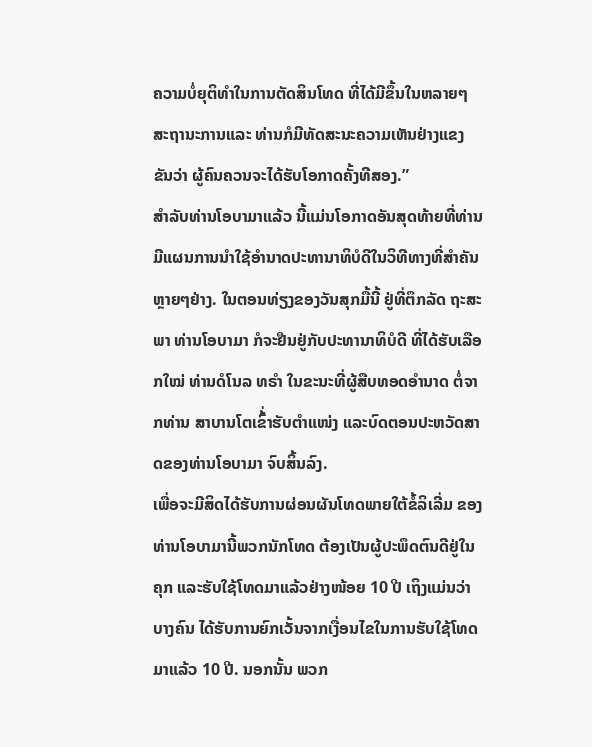ຄວາມບໍ່ຍຸຕິທຳໃນການຕັດສິນໂທດ ທີ່ໄດ້ມີຂຶ້ນໃນຫລາຍໆສະຖານະການແລະ ທ່ານກໍມີທັດສະນະຄວາມເຫັນຢ່າງແຂງຂັນວ່າ ຜູ້ຄົນຄວນຈະໄດ້ຮັບໂອກາດຄັ້ງທີສອງ.”
ສຳລັບທ່ານໂອບາມາແລ້ວ ນີ້ແມ່ນໂອກາດອັນສຸດທ້າຍທີ່ທ່ານມີແຜນການນຳໃຊ້ອຳນາດປະທານາທິບໍດີໃນວິທີທາງທີ່ສຳຄັນຫຼາຍໆຢ່າງ. ໃນຕອນທ່ຽງຂອງວັນສຸກມື້ນີ້ ຢູ່ທີ່ຕຶກລັດ ຖະສະພາ ທ່ານໂອບາມາ ກໍຈະຢືນຢູ່ກັບປະທານາທິບໍດີ ທີ່ໄດ້ຮັບເລືອກໃໝ່ ທ່ານດໍໂນລ ທຣຳ ໃນຂະນະທີ່ຜູ້ສືບທອດອຳນາດ ຕໍ່ຈາກທ່ານ ສາບານໂຕເຂົ້່າຮັບຕຳແໜ່ງ ແລະບົດຕອນປະຫວັດສາດຂອງທ່ານໂອບາມາ ຈົບສິ້ນລົງ.
ເພື່ອຈະມີສິດໄດ້ຮັບການຜ່ອນຜັນໂທດພາຍໃຕ້ຂໍ້ລິເລີ່ມ ຂອງທ່ານໂອບາມານີ້ພວກນັກໂທດ ຕ້ອງເປັນຜູ້ປະພຶດຕົນດີຢູ່ໃນຄຸກ ແລະຮັບໃຊ້ໂທດມາແລ້ວຢ່າງໜ້ອຍ 10 ປີ ເຖິງແມ່ນວ່າບາງຄົນ ໄດ້ຮັບການຍົກເວັ້ນຈາກເງື່ອນໄຂໃນການຮັບໃຊ້ໂທດມາແລ້ວ 10 ປີ. ນອກນັ້ນ ພວກ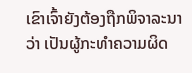ເຂົາເຈົ້າຍັງຕ້ອງຖືກພິຈາລະນາວ່າ ເປັນຜູ້ກະທຳຄວາມຜິດ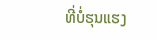ທີ່ບໍ່ຮຸນແຮງ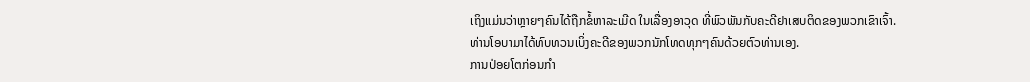ເຖິງແມ່ນວ່າຫຼາຍໆຄົນໄດ້ຖືກຂໍ້ຫາລະເມີດ ໃນເລື່ອງອາວຸດ ທີ່ພົວພັນກັບຄະດີຢາເສບຕິດຂອງພວກເຂົາເຈົ້າ.
ທ່ານໂອບາມາໄດ້ທົບທວນເບິ່ງຄະດີຂອງພວກນັກໂທດທຸກໆຄົນດ້ວຍຕົວທ່ານເອງ.
ການປ່ອຍໂຕກ່ອນກຳ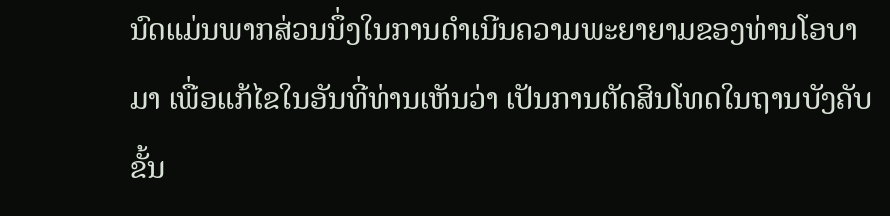ນົດແມ່ນພາກສ່ວນນຶ່ງໃນການດຳເນີນຄວາມພະຍາຍາມຂອງທ່ານໂອບາມາ ເພື່ອແກ້ໄຂໃນອັນທີ່ທ່ານເຫັນວ່າ ເປັນການຕັດສິນໂທດໃນຖານບັງຄັບຂັ້ນ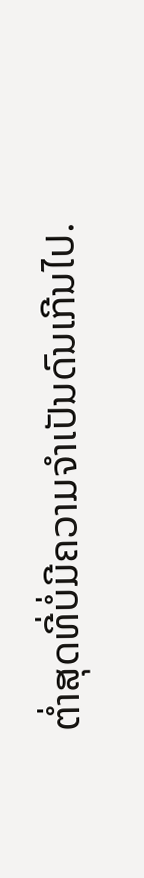ຕ່ຳສຸດທີ່ບໍ່ມີຄວາມຈຳເປັນດົນເກີນໄປ.